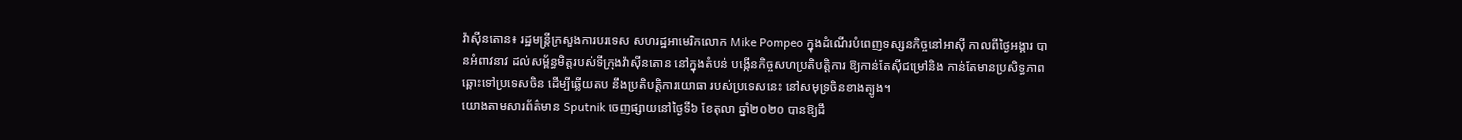វ៉ាស៊ីនតោន៖ រដ្ឋមន្រ្តីក្រសួងការបរទេស សហរដ្ឋអាមេរិកលោក Mike Pompeo ក្នុងដំណើរបំពេញទស្សនកិច្ចនៅអាស៊ី កាលពីថ្ងៃអង្គារ បានអំពាវនាវ ដល់សម្ព័ន្ធមិត្តរបស់ទីក្រុងវ៉ាស៊ីនតោន នៅក្នុងតំបន់ បង្កើនកិច្ចសហប្រតិបត្តិការ ឱ្យកាន់តែស៊ីជម្រៅនិង កាន់តែមានប្រសិទ្ធភាព ឆ្ពោះទៅប្រទេសចិន ដើម្បីឆ្លើយតប នឹងប្រតិបត្តិការយោធា របស់ប្រទេសនេះ នៅសមុទ្រចិនខាងត្បូង។
យោងតាមសារព័ត៌មាន Sputnik ចេញផ្សាយនៅថ្ងៃទី៦ ខែតុលា ឆ្នាំ២០២០ បានឱ្យដឹ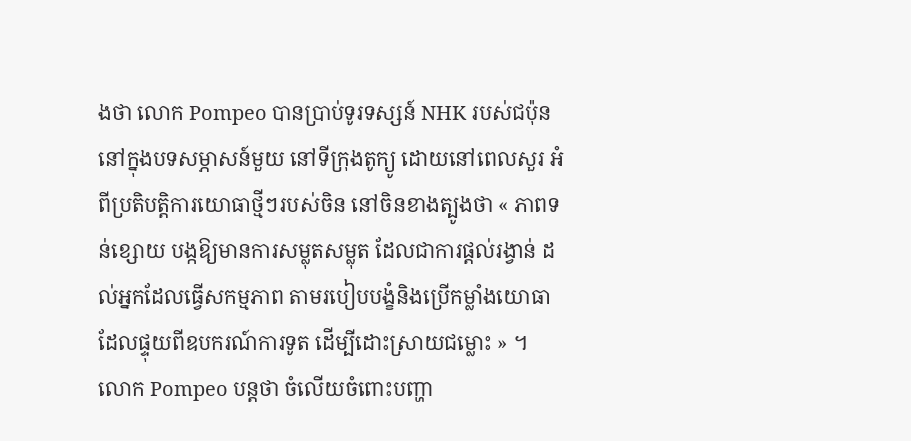ងថា លោក Pompeo បានប្រាប់ទូរទស្សន៍ NHK របស់ជប៉ុន នៅក្នុងបទសម្ភាសន៍មួយ នៅទីក្រុងតូក្យូ ដោយនៅពេលសួរ អំពីប្រតិបត្តិការយោធាថ្មីៗរបស់ចិន នៅចិនខាងត្បូងថា « ភាពទន់ខ្សោយ បង្កឱ្យមានការសម្លុតសម្លុត ដែលជាការផ្តល់រង្វាន់ ដល់អ្នកដែលធ្វើសកម្មភាព តាមរបៀបបង្ខំនិងប្រើកម្លាំងយោធា ដែលផ្ទុយពីឧបករណ៍ការទូត ដើម្បីដោះស្រាយជម្លោះ » ។
លោក Pompeo បន្តថា ចំលើយចំពោះបញ្ហា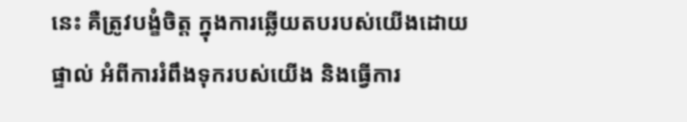នេះ គឺត្រូវបង្ខំចិត្ត ក្នុងការឆ្លើយតបរបស់យើងដោយផ្ទាល់ អំពីការរំពឹងទុករបស់យើង និងធ្វើការ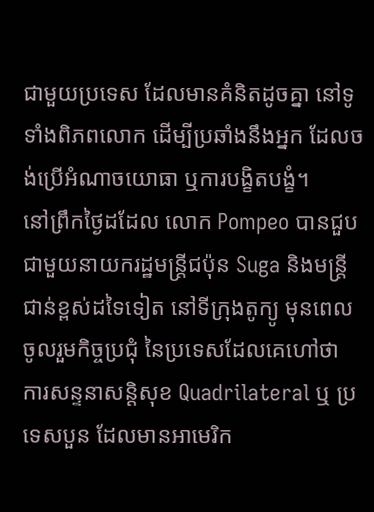ជាមួយប្រទេស ដែលមានគំនិតដូចគ្នា នៅទូទាំងពិភពលោក ដើម្បីប្រឆាំងនឹងអ្នក ដែលចង់ប្រើអំណាចយោធា ឬការបង្ខិតបង្ខំ។
នៅព្រឹកថ្ងៃដដែល លោក Pompeo បានជួបជាមួយនាយករដ្ឋមន្រ្តីជប៉ុន Suga និងមន្រ្តីជាន់ខ្ពស់ដទៃទៀត នៅទីក្រុងតូក្យូ មុនពេលចូលរួមកិច្ចប្រជុំ នៃប្រទេសដែលគេហៅថា ការសន្ទនាសន្តិសុខ Quadrilateral ឬ ប្រទេសបួន ដែលមានអាមេរិក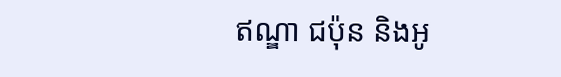ឥណ្ឌា ជប៉ុន និងអូ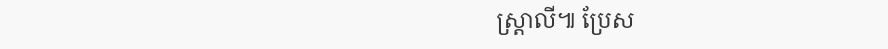ស្ត្រាលី៕ ប្រែស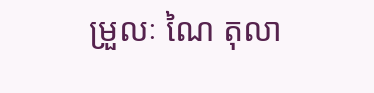ម្រួលៈ ណៃ តុលា